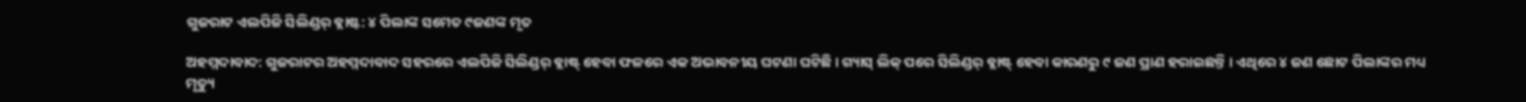ଗୁଜରାଟ ଏଲପିଜି ସିଲିଣ୍ଡର୍ ବ୍ଲାଷ୍ଟ: ୪ ପିଲାଙ୍କ ସମେତ ୯ଜଣଙ୍କ ମୃତ

ଅହମ୍ମଦାବାଦ: ଗୁଜରାଟର ଅହମ୍ମଦାବାଦ ସହରରେ ଏଲପିଜି ସିଲିଣ୍ଡର୍ ବ୍ଲାଷ୍ଟ୍ ହେବା ଫଳରେ ଏକ ଅଭାବନୀୟ ଘଟଣା ଘଟିଛି । ଗ୍ୟାସ୍ ଲିକ୍ ପରେ ସିଲିଣ୍ଡର୍ ବ୍ଲାଷ୍ଟ୍ ହେବା କାରଣରୁ ୯ ଜଣ ପ୍ରାଣ ହରାଇଛନ୍ତି । ଏଥିରେ ୪ ଜଣ ଛୋଟ ପିଲାଙ୍କର ମଧ୍ୟ ମୃତ୍ୟୁ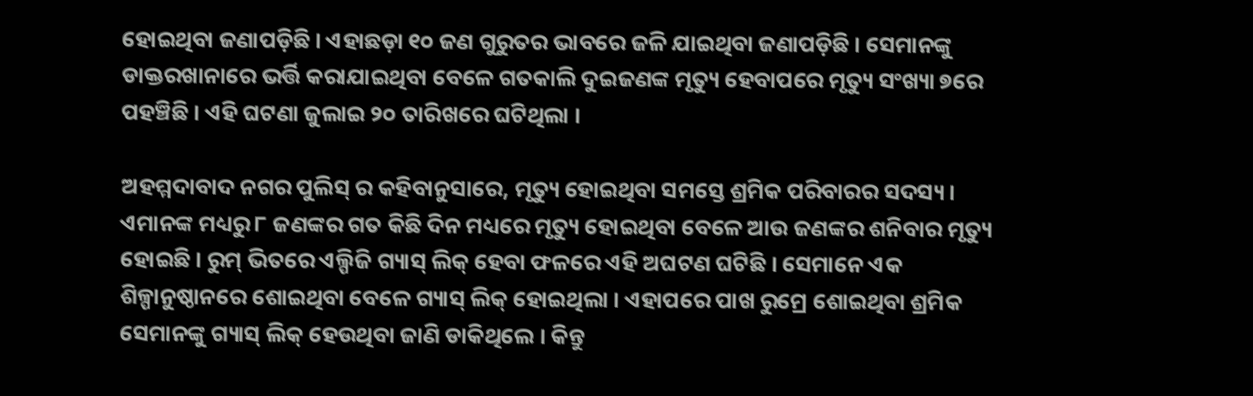ହୋଇଥିବା ଜଣାପଡ଼ିଛି । ଏହାଛଡ଼ା ୧୦ ଜଣ ଗୁରୁତର ଭାବରେ ଜଳି ଯାଇଥିବା ଜଣାପଡ଼ିଛି । ସେମାନଙ୍କୁ ଡାକ୍ତରଖାନାରେ ଭର୍ତ୍ତି କରାଯାଇଥିବା ବେଳେ ଗତକାଲି ଦୁଇଜଣଙ୍କ ମୃତ୍ୟୁ ହେବାପରେ ମୃତ୍ୟୁ ସଂଖ୍ୟା ୭ରେ ପହଞ୍ଚିଛି । ଏହି ଘଟଣା ଜୁଲାଇ ୨୦ ତାରିଖରେ ଘଟିଥିଲା ।

ଅହମ୍ମଦାବାଦ ନଗର ପୁଲିସ୍ ର କହିବାନୁସାରେ, ମୃତ୍ୟୁ ହୋଇଥିବା ସମସ୍ତେ ଶ୍ରମିକ ପରିବାରର ସଦସ୍ୟ । ଏମାନଙ୍କ ମଧ୍ୟରୁ ୮ ଜଣଙ୍କର ଗତ କିଛି ଦିନ ମଧ୍ୟରେ ମୃତ୍ୟୁ ହୋଇଥିବା ବେଳେ ଆଉ ଜଣଙ୍କର ଶନିବାର ମୃତ୍ୟୁ ହୋଇଛି । ରୁମ୍ ଭିତରେ ଏଲ୍ପିଜି ଗ୍ୟାସ୍ ଲିକ୍ ହେବା ଫଳରେ ଏହି ଅଘଟଣ ଘଟିଛି । ସେମାନେ ଏକ ଶିଳ୍ପାନୁଷ୍ଠାନରେ ଶୋଇଥିବା ବେଳେ ଗ୍ୟାସ୍ ଲିକ୍ ହୋଇଥିଲା । ଏହାପରେ ପାଖ ରୁମ୍ରେ ଶୋଇଥିବା ଶ୍ରମିକ ସେମାନଙ୍କୁ ଗ୍ୟାସ୍ ଲିକ୍ ହେଉଥିବା ଜାଣି ଡାକିଥିଲେ । କିନ୍ତୁ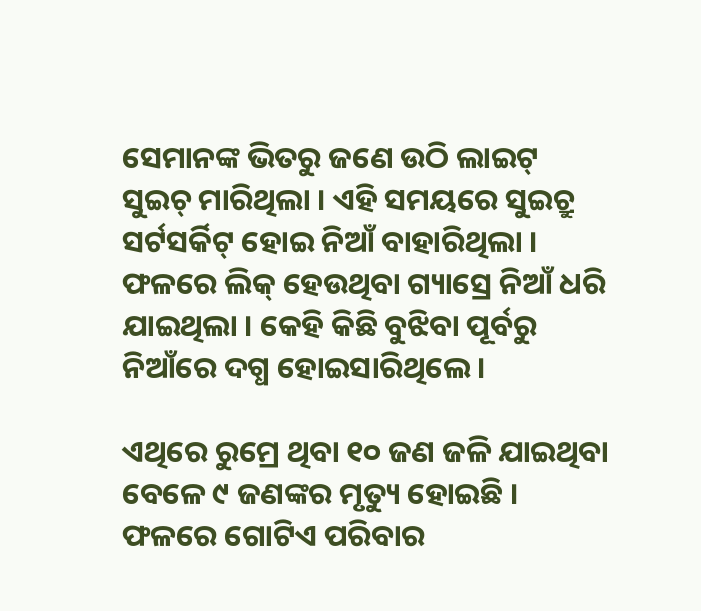ସେମାନଙ୍କ ଭିତରୁ ଜଣେ ଉଠି ଲାଇଟ୍ ସୁଇଚ୍ ମାରିଥିଲା । ଏହି ସମୟରେ ସୁଇଚ୍ରୁ ସର୍ଟସର୍କିଟ୍ ହୋଇ ନିଆଁ ବାହାରିଥିଲା । ଫଳରେ ଲିକ୍ ହେଉଥିବା ଗ୍ୟାସ୍ରେ ନିଆଁ ଧରି ଯାଇଥିଲା । କେହି କିଛି ବୁଝିବା ପୂର୍ବରୁ ନିଆଁରେ ଦଗ୍ଧ ହୋଇସାରିଥିଲେ ।

ଏଥିରେ ରୁମ୍ରେ ଥିବା ୧୦ ଜଣ ଜଳି ଯାଇଥିବା ବେଳେ ୯ ଜଣଙ୍କର ମୃତ୍ୟୁ ହୋଇଛି । ଫଳରେ ଗୋଟିଏ ପରିବାର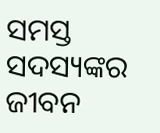ସମସ୍ତ ସଦସ୍ୟଙ୍କର ଜୀବନ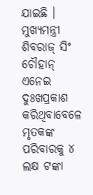ଯାଇଛି । ମୁଖ୍ୟମନ୍ତ୍ରୀ ଶିବରାଜ୍ ସିଂ ଚୌହାନ୍ ଏନେଇ ଦୁଃଖପ୍ରକାଶ କରିଥିବାବେଳେ ମୃତକଙ୍କ ପରିବାରକୁ ୪ ଲକ୍ଷ ଟଙ୍କା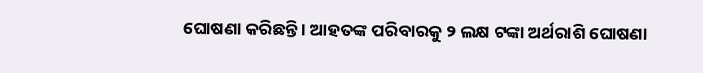ଘୋଷଣା କରିଛନ୍ତି । ଆହତଙ୍କ ପରିବାରକୁ ୨ ଲକ୍ଷ ଟଙ୍କା ଅର୍ଥରାଶି ଘୋଷଣା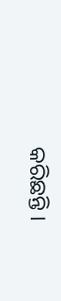କରିଛନ୍ତି ।